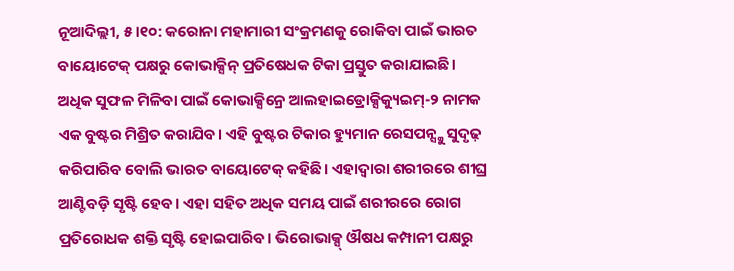ନୂଆଦିଲ୍ଲୀ, ୫।୧୦: କରୋନା ମହାମାରୀ ସଂକ୍ରମଣକୁ ରୋକିବା ପାଇଁ ଭାରତ ବାୟୋଟେକ୍ ପକ୍ଷରୁ କୋଭାକ୍ସିନ୍ ପ୍ରତିଷେଧକ ଟିକା ପ୍ରସ୍ତୁତ କରାଯାଇଛି। ଅଧିକ ସୁଫଳ ମିଳିବା ପାଇଁ କୋଭାକ୍ସିନ୍ରେ ଆଲହାଇଡ୍ରୋକ୍ସିକ୍ୟୁଇମ୍-୨ ନାମକ ଏକ ବୁଷ୍ଟର ମିଶ୍ରିତ କରାଯିବ। ଏହି ବୁଷ୍ଟର ଟିକାର ହ୍ୟୁମାନ ରେସପନ୍ସ୍କୁ ସୁଦୃଢ଼ କରିପାରିବ ବୋଲି ଭାରତ ବାୟୋଟେକ୍ କହିଛି। ଏହାଦ୍ୱାରା ଶରୀରରେ ଶୀଘ୍ର ଆଣ୍ଟିବଡ଼ି ସୃଷ୍ଟି ହେବ। ଏହା ସହିତ ଅଧିକ ସମୟ ପାଇଁ ଶରୀରରେ ରୋଗ ପ୍ରତିରୋଧକ ଶକ୍ତି ସୃଷ୍ଟି ହୋଇପାରିବ। ଭିରୋଭାକ୍ସ୍ ଔଷଧ କମ୍ପାନୀ ପକ୍ଷରୁ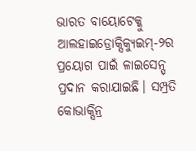ଭାରତ ବାୟୋଟେକ୍କୁ ଆଲହାଇଡ୍ରୋକ୍ସିକ୍ୟୁଇମ୍-୨ର ପ୍ରୟୋଗ ପାଇଁ ଳାଇସେନ୍ସ୍ ପ୍ରଦାନ କରାଯାଇଛି। ସମ୍ପ୍ରତି କୋଭାକ୍ସିନ୍ର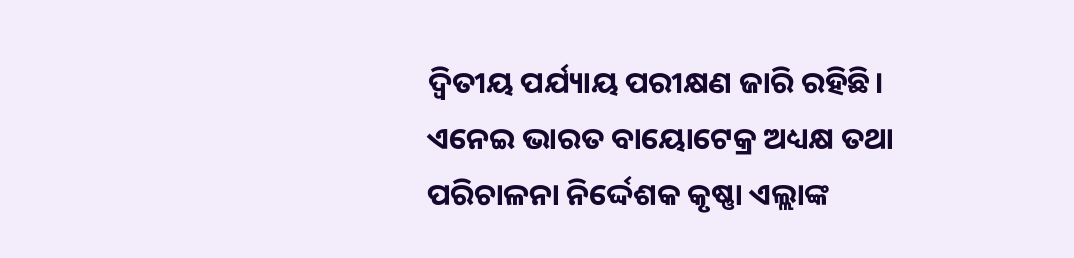ଦ୍ୱିତୀୟ ପର୍ଯ୍ୟାୟ ପରୀକ୍ଷଣ ଜାରି ରହିଛି। ଏନେଇ ଭାରତ ବାୟୋଟେକ୍ର ଅଧ୍ୟକ୍ଷ ତଥା ପରିଚାଳନା ନିର୍ଦ୍ଦେଶକ କୃଷ୍ଣା ଏଲ୍ଲାଙ୍କ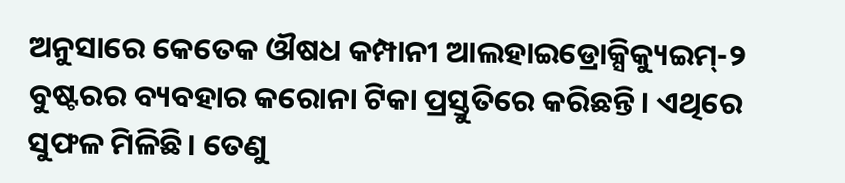ଅନୁସାରେ କେତେକ ଔଷଧ କମ୍ପାନୀ ଆଲହାଇଡ୍ରୋକ୍ସିକ୍ୟୁଇମ୍-୨ ବୁଷ୍ଟରର ବ୍ୟବହାର କରୋନା ଟିକା ପ୍ରସ୍ତୁତିରେ କରିଛନ୍ତି। ଏଥିରେ ସୁଫଳ ମିଳିଛି। ତେଣୁ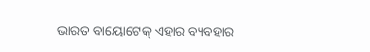ଭାରତ ବାୟୋଟେକ୍ ଏହାର ବ୍ୟବହାର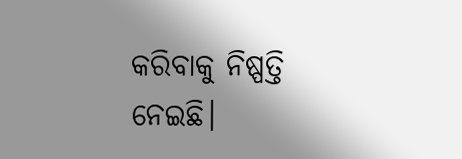କରିବାକୁ ନିଷ୍ପତ୍ତି ନେଇଛି।